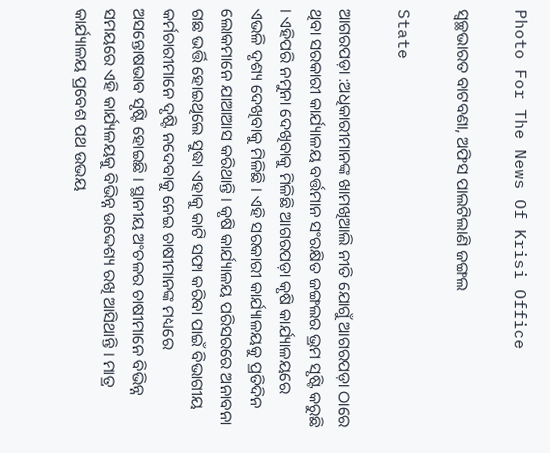Photo For The News Of Krisi Office

ସ୍ୱଚ୍ଛଭାରତ ବାଟବଣା, ଅଫିସ ପାଲଟିଲାଣି ଜଙ୍ଗଲ

State

ଆଗରପଡ଼ା :ଅଧିକାରୀମାନଙ୍କ ଖାମଖିଆଲି ନୀତି ଯୋଗୁଁ ଆଗରପଡ଼ା ଠାରେ ଥିବା ସରକାରୀ କାର୍ଯ୍ୟାଳୟ ବର୍ତ୍ତମାନ ସଂରକ୍ଷିତ ଜଙ୍ଗଲର ଭ୍ରମ ସୃଷ୍ଟି କରୁଛି । ଏହିପରି ନମୁନା ଦେଖିବାକୁ ମିଳିଛି ଆଗରପଡ଼ା କୃଷି କାର୍ଯ୍ୟାଳୟରେ ଏଭଳି ଦୃଶ୍ୟ ଦେଖିବାକୁ ମିଳିଛି । ଏହି ସରକାରୀ କାର୍ଯ୍ୟାଳୟକୁ ପ୍ରତିଦିନ ଲୋକମାନେ ଯାଆଆସ କରିଥାନ୍ତି । କୃଷି କାର୍ଯ୍ୟାଳୟ ପରିସରରେ ଅନାବନା ଗଛ ଭର୍ତ୍ତି ହୋଇଥିଲେ ସୁଦ୍ଧା ଏହାକୁ କାଟି ସଫା କରିବା ପାଇଁ ବିଭାଗୀୟ କର୍ମଚାରୀମାନେ ଦୃଷ୍ଟି ନଦେବାକୁ ନେଇ ଚାଷୀମାନଙ୍କ ମଧ୍ୟରେ ଅସନ୍ତୋଷଭାବ ସୃଷ୍ଟି ହୋଇଛି । ସ୍ଥାନୀୟ ଅଂଚଳର ଚାଷୀମାନେ ବିଭିନ୍ନ ସମୟରେ ଏହି କାର୍ଯ୍ୟଳୟକୁ ବିଭିନ୍ନ ଉଦ୍ଦେଶ୍ୟ ରଖି ଆସିଥାନ୍ତି । ମାତ୍ର କାର୍ଯ୍ୟାଳୟ ପ୍ରବେଶ ପଥ ଉଭୟ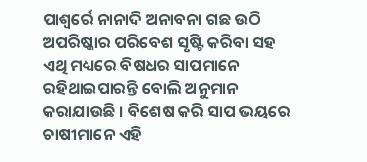ପାଶ୍ୱର୍ରେ ନାନାଦି ଅନାବନା ଗଛ ଉଠି ଅପରିଷ୍କାର ପରିବେଶ ସୃଷ୍ଟି କରିବା ସହ ଏଥି ମଧ୍ୟରେ ବିଷଧର ସାପମାନେ ରହିଥାଇପାରନ୍ତି ବୋଲି ଅନୁମାନ କରାଯାଉଛି । ବିଶେଷ କରି ସାପ ଭୟରେ ଚାଷୀମାନେ ଏହି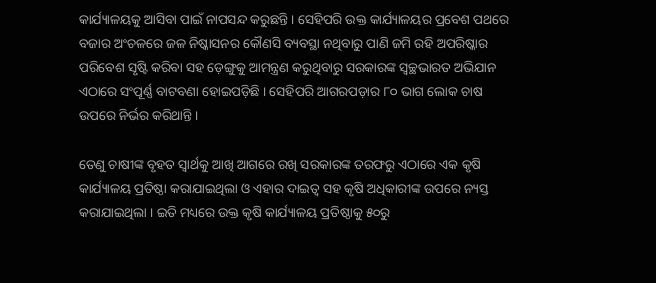କାର୍ଯ୍ୟାଳୟକୁ ଆସିବା ପାଇଁ ନାପସନ୍ଦ କରୁଛନ୍ତି । ସେହିପରି ଉକ୍ତ କାର୍ଯ୍ୟାଳୟର ପ୍ରବେଶ ପଥରେ ବଜାର ଅଂଚଳରେ ଜଳ ନିଷ୍କାସନର କୌଣସି ବ୍ୟବସ୍ଥା ନଥିବାରୁ ପାଣି ଜମି ରହି ଅପରିଷ୍କାର ପରିବେଶ ସୃଷ୍ଟି କରିବା ସହ ଡ଼େଙ୍ଗୁକୁ ଆମନ୍ତ୍ରଣ କରୁଥିବାରୁ ସରକାରଙ୍କ ସ୍ୱଚ୍ଛଭାରତ ଅଭିଯାନ ଏଠାରେ ସଂପୂର୍ଣ୍ଣ ବାଟବଣା ହୋଇପଡ଼ିଛି । ସେହିପରି ଆଗରପଡ଼ାର ୮୦ ଭାଗ ଲୋକ ଚାଷ ଉପରେ ନିର୍ଭର କରିଥାନ୍ତି ।

ତେଣୁ ଚାଷୀଙ୍କ ବୃହତ ସ୍ୱାର୍ଥକୁ ଆଖି ଆଗରେ ରଖି ସରକାରଙ୍କ ତରଫରୁ ଏଠାରେ ଏକ କୃଷି କାର୍ଯ୍ୟାଳୟ ପ୍ରତିଷ୍ଠା କରାଯାଇଥିଲା ଓ ଏହାର ଦାଇତ୍ୱ ସହ କୃଷି ଅଧିକାରୀଙ୍କ ଉପରେ ନ୍ୟସ୍ତ କରାଯାଇଥିଲା । ଇତି ମଧ୍ୟରେ ଉକ୍ତ କୃଷି କାର୍ଯ୍ୟାଳୟ ପ୍ରତିଷ୍ଠାକୁ ୫୦ରୁ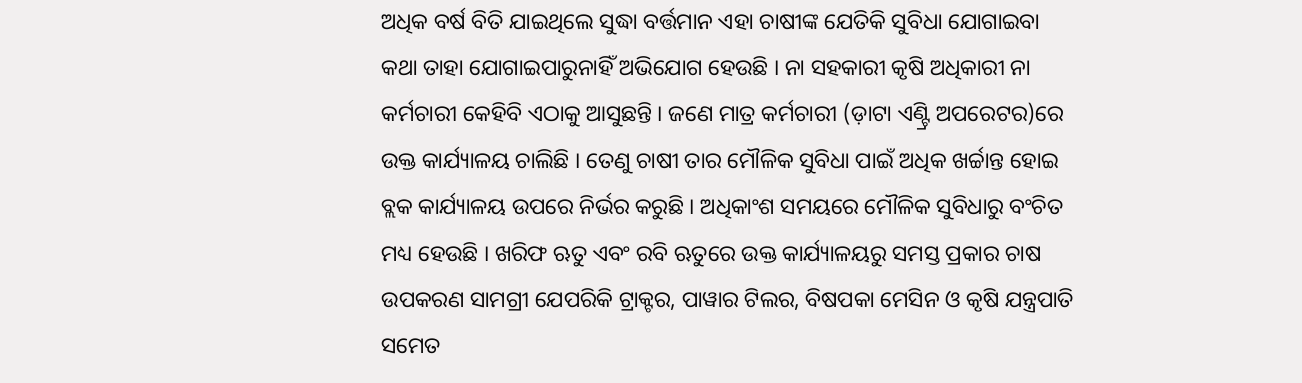ଅଧିକ ବର୍ଷ ବିତି ଯାଇଥିଲେ ସୁଦ୍ଧା ବର୍ତ୍ତମାନ ଏହା ଚାଷୀଙ୍କ ଯେତିକି ସୁବିଧା ଯୋଗାଇବା କଥା ତାହା ଯୋଗାଇପାରୁନାହିଁ ଅଭିଯୋଗ ହେଉଛି । ନା ସହକାରୀ କୃଷି ଅଧିକାରୀ ନା କର୍ମଚାରୀ କେହିବି ଏଠାକୁ ଆସୁଛନ୍ତି । ଜଣେ ମାତ୍ର କର୍ମଚାରୀ (ଡ଼ାଟା ଏଣ୍ଟ୍ରି ଅପରେଟର)ରେ ଉକ୍ତ କାର୍ଯ୍ୟାଳୟ ଚାଲିଛି । ତେଣୁ ଚାଷୀ ତାର ମୌଳିକ ସୁବିଧା ପାଇଁ ଅଧିକ ଖର୍ଚ୍ଚାନ୍ତ ହୋଇ ବ୍ଲକ କାର୍ଯ୍ୟାଳୟ ଉପରେ ନିର୍ଭର କରୁଛି । ଅଧିକାଂଶ ସମୟରେ ମୌଳିକ ସୁବିଧାରୁ ବଂଚିତ ମଧ୍ୟ ହେଉଛି । ଖରିଫ ଋତୁ ଏବଂ ରବି ଋତୁରେ ଉକ୍ତ କାର୍ଯ୍ୟାଳୟରୁ ସମସ୍ତ ପ୍ରକାର ଚାଷ ଉପକରଣ ସାମଗ୍ରୀ ଯେପରିକି ଟ୍ରାକ୍ଟର, ପାୱାର ଟିଲର, ବିଷପକା ମେସିନ ଓ କୃଷି ଯନ୍ତ୍ରପାତି ସମେତ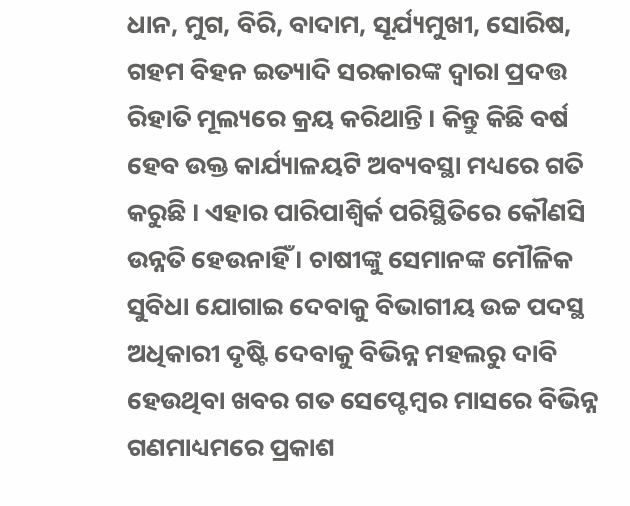ଧାନ, ମୁଗ, ବିରି, ବାଦାମ, ସୂର୍ଯ୍ୟମୁଖୀ, ସୋରିଷ, ଗହମ ବିହନ ଇତ୍ୟାଦି ସରକାରଙ୍କ ଦ୍ୱାରା ପ୍ରଦତ୍ତ ରିହାତି ମୂଲ୍ୟରେ କ୍ରୟ କରିଥାନ୍ତି । କିନ୍ତୁ କିଛି ବର୍ଷ ହେବ ଉକ୍ତ କାର୍ଯ୍ୟାଳୟଟି ଅବ୍ୟବସ୍ଥା ମଧ୍ୟରେ ଗତି କରୁଛି । ଏହାର ପାରିପାଶ୍ୱିର୍କ ପରିସ୍ଥିତିରେ କୌଣସି ଉନ୍ନତି ହେଉନାହିଁ । ଚାଷୀଙ୍କୁ ସେମାନଙ୍କ ମୌଳିକ ସୁବିଧା ଯୋଗାଇ ଦେବାକୁ ବିଭାଗୀୟ ଉଚ୍ଚ ପଦସ୍ଥ ଅଧିକାରୀ ଦୃଷ୍ଟି ଦେବାକୁ ବିଭିନ୍ନ ମହଲରୁ ଦାବି ହେଉଥିବା ଖବର ଗତ ସେପ୍ଟେମ୍ବର ମାସରେ ବିଭିନ୍ନ ଗଣମାଧ୍ୟମରେ ପ୍ରକାଶ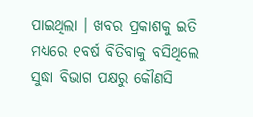ପାଇଥିଲା । ଖବର ପ୍ରକାଶକୁ ଇତି ମଧ୍ୟରେ ୧ବର୍ଷ ବିତିବାକୁ ବସିଥିଲେ ସୁଦ୍ଧା ବିଭାଗ ପକ୍ଷରୁ କୌଣସି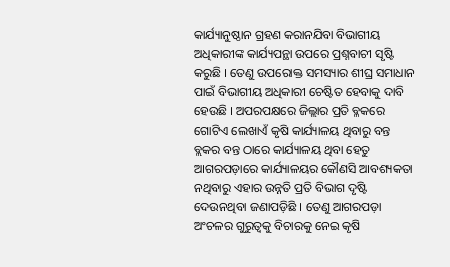କାର୍ଯ୍ୟାନୁଷ୍ଠାନ ଗ୍ରହଣ କରାନଯିବା ବିଭାଗୀୟ ଅଧିକାରୀଙ୍କ କାର୍ଯ୍ୟପନ୍ଥା ଉପରେ ପ୍ରଶ୍ନବାଚୀ ସୃଷ୍ଟି କରୁଛି । ତେଣୁ ଉପରୋକ୍ତ ସମସ୍ୟାର ଶୀଘ୍ର ସମାଧାନ ପାଇଁ ବିଭାଗୀୟ ଅଧିକାରୀ ଚେଷ୍ଟିତ ହେବାକୁ ଦାବି ହେଉଛି । ଅପରପକ୍ଷରେ ଜିଲ୍ଲାର ପ୍ରତି ବ୍ଳକରେ ଗୋଟିଏ ଲେଖାଏଁ କୃଷି କାର୍ଯ୍ୟାଳୟ ଥିବାରୁ ବନ୍ତ ବ୍ଲକର ବନ୍ତ ଠାରେ କାର୍ଯ୍ୟାଳୟ ଥିବା ହେତୁ ଆଗରପଡ଼ାରେ କାର୍ଯ୍ୟାଳୟର କୌଣସି ଆବଶ୍ୟକତା ନଥିବାରୁ ଏହାର ଉନ୍ନତି ପ୍ରତି ବିଭାଗ ଦୃଷ୍ଟି ଦେଉନଥିବା ଜଣାପଡ଼ିଛି । ତେଣୁ ଆଗରପଡ଼ା ଅଂଚଳର ଗୁରୁତ୍ୱକୁ ବିଚାରକୁ ନେଇ କୃଷି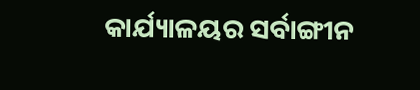କାର୍ଯ୍ୟାଳୟର ସର୍ବାଙ୍ଗୀନ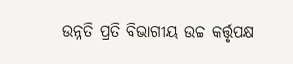ଉନ୍ନତି ପ୍ରତି ବିଭାଗୀୟ ଉଚ୍ଚ କର୍ତ୍ତୃପକ୍ଷ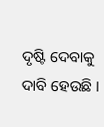ଦୃଷ୍ଟି ଦେବାକୁ ଦାବି ହେଉଛି ।